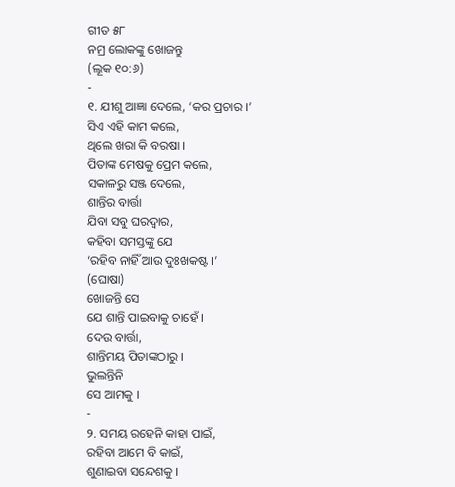ଗୀତ ୫୮
ନମ୍ର ଲୋକଙ୍କୁ ଖୋଜନ୍ତୁ
(ଲୂକ ୧୦:୬)
-
୧. ଯୀଶୁ ଆଜ୍ଞା ଦେଲେ, ‘କର ପ୍ରଚାର ।’
ସିଏ ଏହି କାମ କଲେ,
ଥିଲେ ଖରା କି ବରଷା ।
ପିତାଙ୍କ ମେଷକୁ ପ୍ରେମ କଲେ,
ସକାଳରୁ ସଞ୍ଜ ଦେଲେ,
ଶାନ୍ତିର ବାର୍ତ୍ତା
ଯିବା ସବୁ ଘରଦ୍ୱାର,
କହିବା ସମସ୍ତଙ୍କୁ ଯେ
‘ରହିବ ନାହିଁ ଆଉ ଦୁଃଖକଷ୍ଟ ।’
(ଘୋଷା)
ଖୋଜନ୍ତି ସେ
ଯେ ଶାନ୍ତି ପାଇବାକୁ ଚାହେଁ ।
ଦେଉ ବାର୍ତ୍ତା,
ଶାନ୍ତିମୟ ପିତାଙ୍କଠାରୁ ।
ଭୁଲନ୍ତିନି
ସେ ଆମକୁ ।
-
୨. ସମୟ ରହେନି କାହା ପାଇଁ,
ରହିବା ଆମେ ବି କାଇଁ,
ଶୁଣାଇବା ସନ୍ଦେଶକୁ ।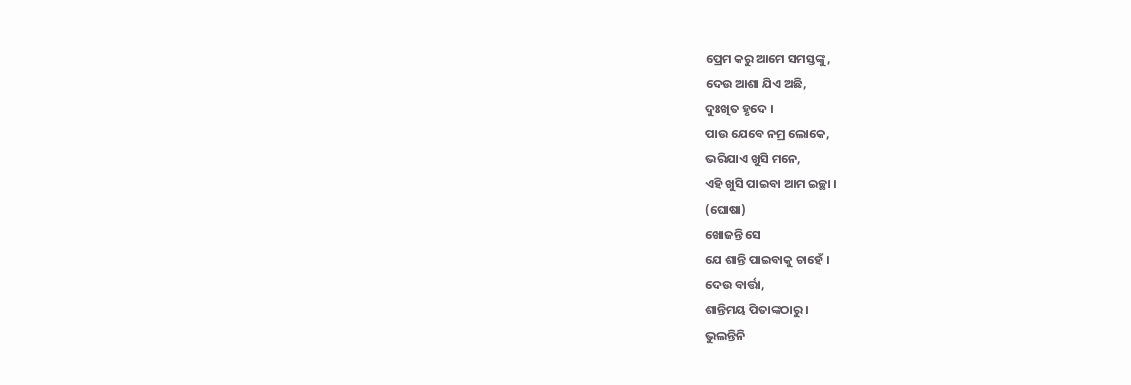ପ୍ରେମ କରୁ ଆମେ ସମସ୍ତଙ୍କୁ,
ଦେଉ ଆଶା ଯିଏ ଅଛି,
ଦୁଃଖିତ ହୃଦେ ।
ପାଉ ଯେବେ ନମ୍ର ଲୋକେ,
ଭରିଯାଏ ଖୁସି ମନେ,
ଏହି ଖୁସି ପାଇବା ଆମ ଇଚ୍ଛା ।
(ଘୋଷା)
ଖୋଜନ୍ତି ସେ
ଯେ ଶାନ୍ତି ପାଇବାକୁ ଚାହେଁ ।
ଦେଉ ବାର୍ତ୍ତା,
ଶାନ୍ତିମୟ ପିତାଙ୍କଠାରୁ ।
ଭୁଲନ୍ତିନି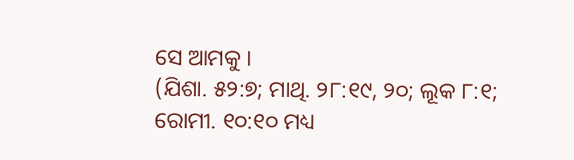ସେ ଆମକୁ ।
(ଯିଶା. ୫୨:୭; ମାଥି. ୨୮:୧୯, ୨୦; ଲୂକ ୮:୧; ରୋମୀ. ୧୦:୧୦ ମଧ୍ୟ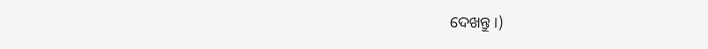ଦେଖନ୍ତୁ ।)